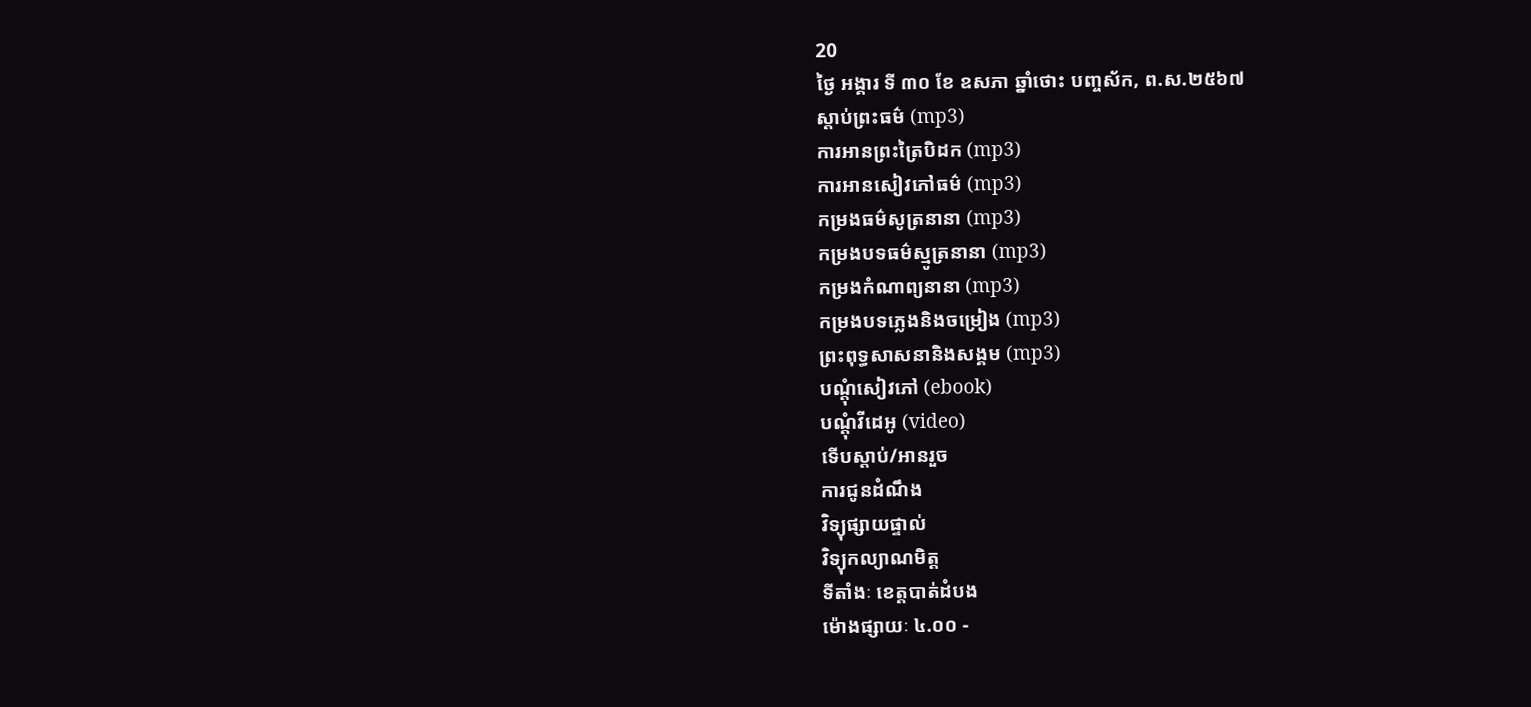20
ថ្ងៃ អង្គារ ទី ៣០ ខែ ឧសភា ឆ្នាំថោះ បញ្ចស័ក, ព.ស.២៥៦៧
ស្តាប់ព្រះធម៌ (mp3)
ការអានព្រះត្រៃបិដក (mp3)
ការអានសៀវភៅធម៌ (mp3)
កម្រងធម៌សូត្រនានា (mp3)
កម្រងបទធម៌ស្មូត្រនានា (mp3)
កម្រងកំណាព្យនានា (mp3)
កម្រងបទភ្លេងនិងចម្រៀង (mp3)
ព្រះពុទ្ធសាសនានិងសង្គម (mp3)
បណ្តុំសៀវភៅ (ebook)
បណ្តុំវីដេអូ (video)
ទើបស្តាប់/អានរួច
ការជូនដំណឹង
វិទ្យុផ្សាយផ្ទាល់
វិទ្យុកល្យាណមិត្ត
ទីតាំងៈ ខេត្តបាត់ដំបង
ម៉ោងផ្សាយៈ ៤.០០ -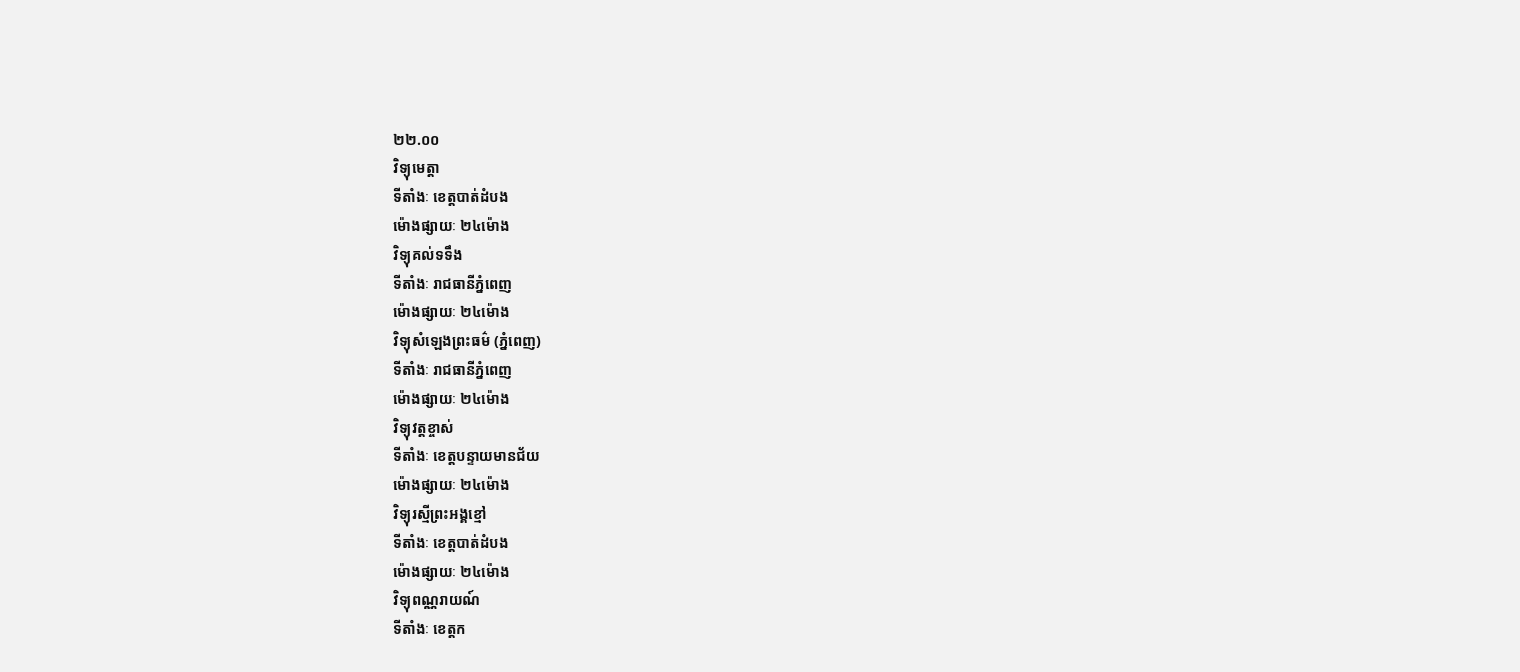២២.០០
វិទ្យុមេត្តា
ទីតាំងៈ ខេត្តបាត់ដំបង
ម៉ោងផ្សាយៈ ២៤ម៉ោង
វិទ្យុគល់ទទឹង
ទីតាំងៈ រាជធានីភ្នំពេញ
ម៉ោងផ្សាយៈ ២៤ម៉ោង
វិទ្យុសំឡេងព្រះធម៌ (ភ្នំពេញ)
ទីតាំងៈ រាជធានីភ្នំពេញ
ម៉ោងផ្សាយៈ ២៤ម៉ោង
វិទ្យុវត្តខ្ចាស់
ទីតាំងៈ ខេត្តបន្ទាយមានជ័យ
ម៉ោងផ្សាយៈ ២៤ម៉ោង
វិទ្យុរស្មីព្រះអង្គខ្មៅ
ទីតាំងៈ ខេត្តបាត់ដំបង
ម៉ោងផ្សាយៈ ២៤ម៉ោង
វិទ្យុពណ្ណរាយណ៍
ទីតាំងៈ ខេត្តក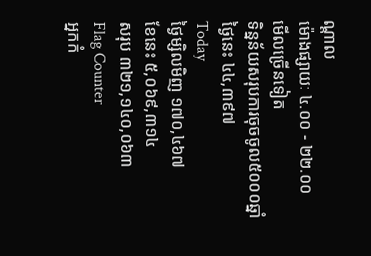ណ្តាល
ម៉ោងផ្សាយៈ ៤.០០ - ២២.០០
មើលច្រើនទៀត
ទិន្នន័យសរុបការចុចចូល៥០០០ឆ្នាំ
ថ្ងៃនេះ ៤៤,៣៩៧
Today
ថ្ងៃម្សិលមិញ ១៧០,៤៦៧
ខែនេះ ៥,០៦៩,៣១៤
សរុប ៣២១,១៤០,០៦៣
Flag Counter
អ្នកកំ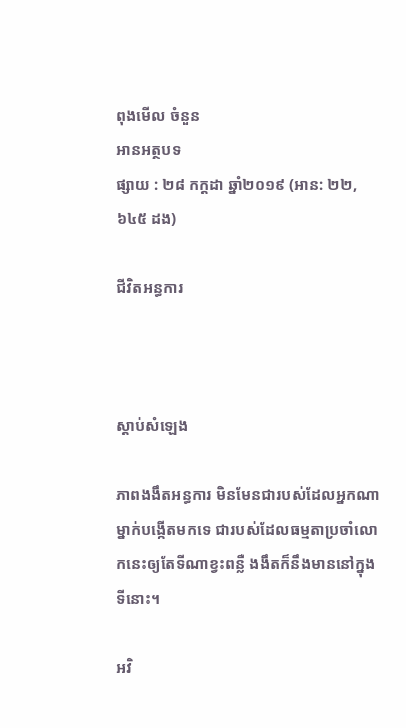ពុងមើល ចំនួន
អានអត្ថបទ
ផ្សាយ : ២៨ កក្តដា ឆ្នាំ២០១៩ (អាន: ២២,៦៤៥ ដង)

ជីវិតអន្ធការ



ស្តាប់សំឡេង

ភាពងងឹតអន្ធការ មិនមែនជារបស់ដែលអ្នកណាម្នាក់បង្កើតមកទេ ជារបស់ដែលធម្មតាប្រចាំលោកនេះឲ្យតែទីណាខ្វះពន្លឺ ងងឹតក៏នឹងមាននៅក្នុងទីនោះ។

អវិ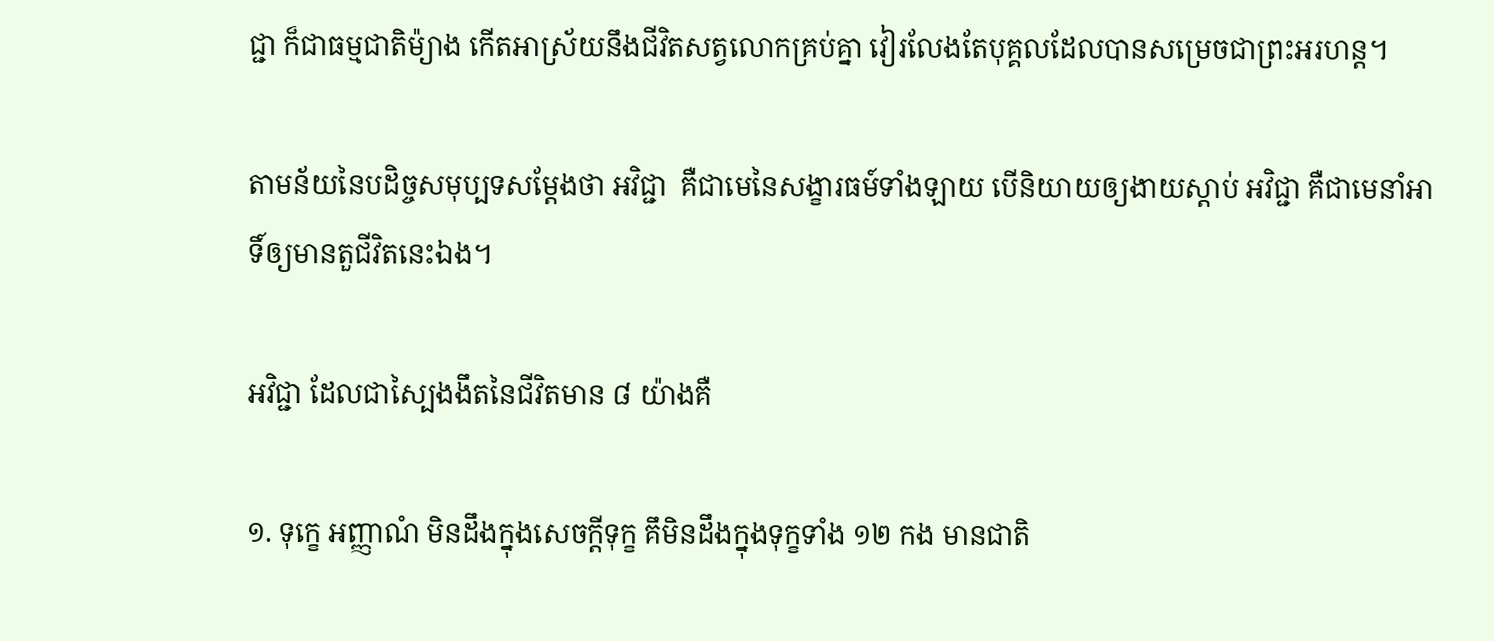ជ្ជា ក៏ជាធម្មជាតិម៉្យាង កើតអាស្រ័យនឹងជីវិតសត្វលោកគ្រប់គ្នា វៀរលែងតែបុគ្គលដែលបានសម្រេចជាព្រះអរហន្ត។

តាមន័យនៃបដិច្ចសមុប្បទសម្ដែងថា អវិជ្ជា  គឺជាមេនៃសង្ខារធម៍ទាំងឡាយ បើនិយាយឲ្យងាយស្ដាប់ អវិជ្ជា គឺជាមេនាំអាទិ៍ឲ្យមានតួជីវិតនេះឯង។

អវិជ្ជា ដែលជាស្បៃងងឹតនៃជីវិតមាន ៨ យ៉ាងគឺ

១. ទុក្ខេ អញ្ញាណំ មិនដឹងក្នុងសេចក្ដីទុក្ខ គឹមិនដឹងក្នុងទុក្ខទាំង ១២ កង មានជាតិ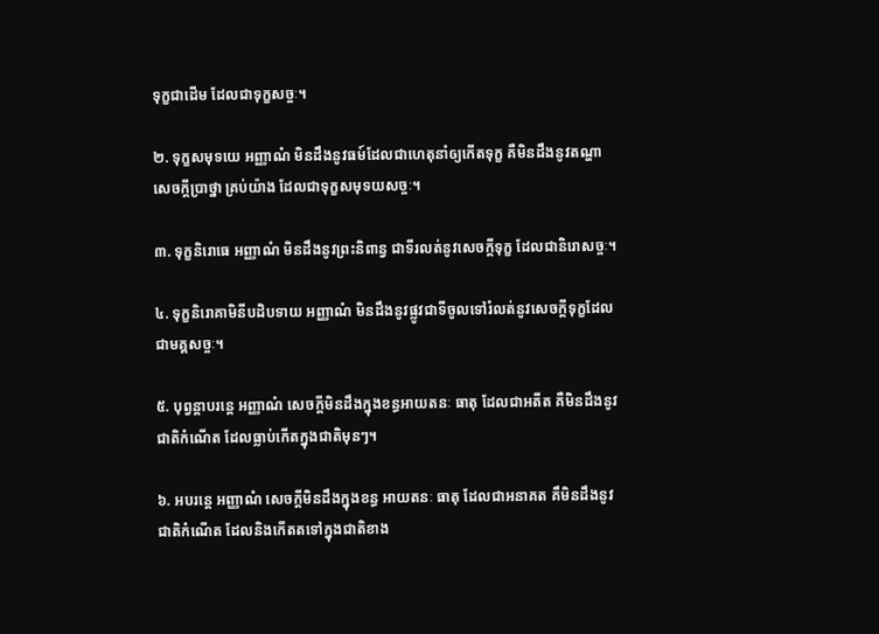ទុក្ខជាដើម ដែលជាទុក្ខសច្ចៈ។

២. ទុក្ខសមុទយេ អញ្ញាណំ មិនដឹងនូវធម៍ដែលជាហេតុនាំឲ្យកើតទុក្ខ គឺមិនដឹងនូវតណ្ហា សេចក្ដីប្រាថ្នា គ្រប់យ៉ាង ដែលជាទុក្ខសមុទយសច្ចៈ។

៣. ទុក្ខនិរោធេ អញ្ញាណំ មិនដឹងនូវព្រះនិពាន្វ ជាទីរលត់នូវសេចក្ដីទុក្ខ ដែលជានិរោសច្ចៈ។

៤. ទុក្ខនិរោគាមិនីបដិបទាយ អញ្ញាណំ មិនដឹងនូវផ្លូវជាទីចូលទៅរំលត់នូវសេចក្ដីទុក្ខដែលជាមគ្គសច្ចៈ។

៥. បុព្វន្តាបរន្តេ អញ្ញាណំ សេចក្ដីមិនដឹងក្នុងខន្ធអាយតនៈ ធាតុ ដែលជាអតីត គឺមិនដឹងនូវជាតិកំណើត ដែលធ្លាប់កើតក្នុងជាតិមុនៗ។

៦. អបរន្តេ អញ្ញាណំ សេចក្ដីមិនដឹងក្នុងខន្ធ អាយតនៈ ធាតុ ដែលជាអនាគត គឹមិនដឹងនូវជាតិកំណើត ដែលនិងកើតតទៅក្នុងជាតិខាង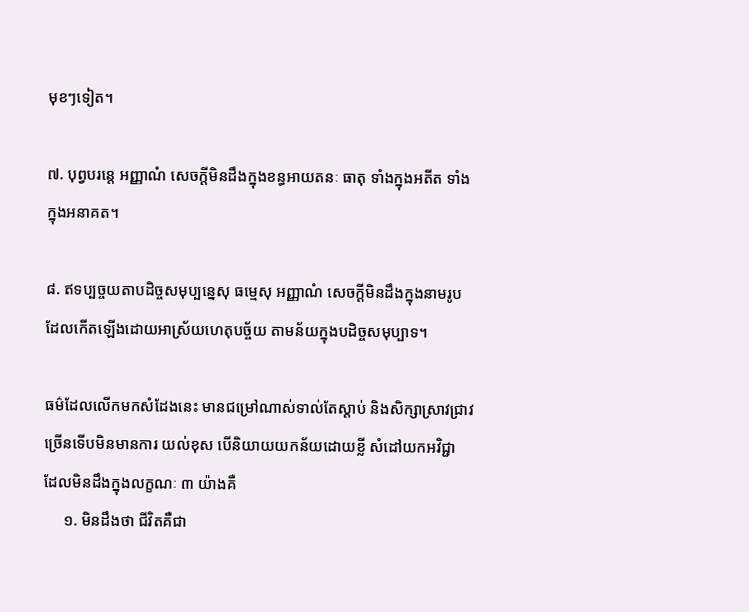មុខៗទៀត។

៧. បុព្វបរន្តេ អញ្ញាណំ សេចក្ដីមិនដឹងក្នុងខន្ធអាយតនៈ ធាតុ ទាំងក្នុងអតីត ទាំងក្នុងអនាគត។

៨. ឥទប្បច្ចយតាបដិច្ចសមុប្បន្នេសុ ធម្មេសុ អញ្ញាណំ សេចក្ដីមិនដឹងក្នុងនាមរូប ដែលកើតឡើងដោយអាស្រ័យហេតុបច្ច័យ តាមន័យក្នុងបដិច្ចសមុប្បាទ។

ធម៌ដែលលើកមកសំដែងនេះ មានជម្រៅណាស់ទាល់តែស្ដាប់ និងសិក្សាស្រាវជ្រាវច្រើនទើបមិនមានការ យល់ខុស បើនិយាយយកន័យដោយខ្លី សំដៅយកអវិជ្ជា ដែលមិនដឹងក្នុងលក្ខណៈ ៣ យ៉ាងគឺ
     ១. មិនដឹងថា ជីវិតគឺជា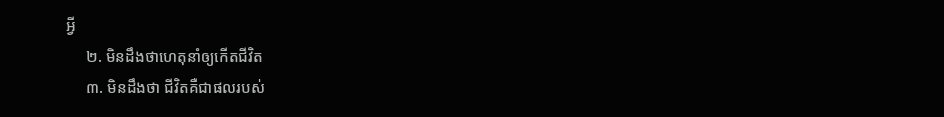អ្វី
     ២. មិនដឹងថាហេតុនាំឲ្យកើតជីវិត
     ៣. មិនដឹងថា ជីវិតគឺជាផលរបស់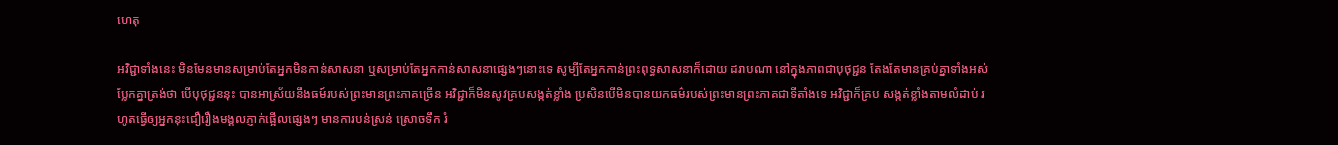ហេតុ

អវិជ្ជាទាំងនេះ មិនមែនមានសម្រាប់តែអ្នកមិនកាន់សាសនា ឬសម្រាប់តែអ្នកកាន់សាសនាផ្សេងៗនោះទេ សូម្បីតែអ្នកកាន់ព្រះពុទ្ធសាសនាក៏ដោយ ដរាបណា នៅក្នុងភាពជាបុថុជ្ជន តែងតែមានគ្រប់គ្នាទាំងអស់ ប្លែកគ្នាត្រង់ថា បើបុថុជ្ជននុះ បានអាស្រ័យនឹងធម៍របស់ព្រះមានព្រះភាគច្រើន អវិជ្ជាក៏មិនសូវគ្របសង្កត់ខ្លាំង ប្រសិនបើមិនបានយកធម៌របស់ព្រះមានព្រះភាគជាទីតាំងទេ អវិជ្ជាក៏គ្រប សង្កត់ខ្លាំងតាមលំដាប់ រហូតធ្វើឲ្យអ្នកនុះជឿរឿងមង្គលភ្ញាក់ផ្អើលផ្សេងៗ មានការបន់ស្រន់ ស្រោចទឹក រំ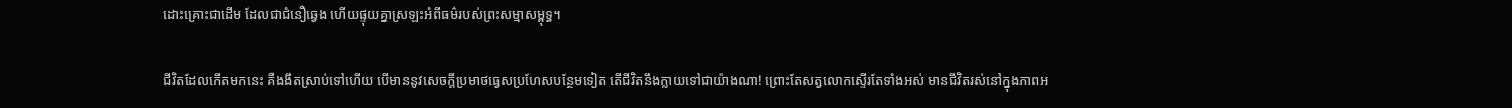ដោះគ្រោះជាដើម ដែលជាជំនឿឆ្វេង ហើយផ្ទុយគ្នាស្រឡះអំពីធម៌របស់ព្រះសម្មាសម្ពុទ្ធ។

ជីវិតដែលកើតមកនេះ គឺងងឹតស្រាប់ទៅហើយ បើមាននូវសេចក្ដីប្រមាថធ្វេសប្រហែសបន្ថែមទៀត តើជីវិតនឹងក្លាយទៅជាយ៉ាងណា‌‌‌‌! ព្រោះតែសត្វលោកស្ទើរតែទាំងអស់ មានជីវិតរស់នៅក្នុងភាពអ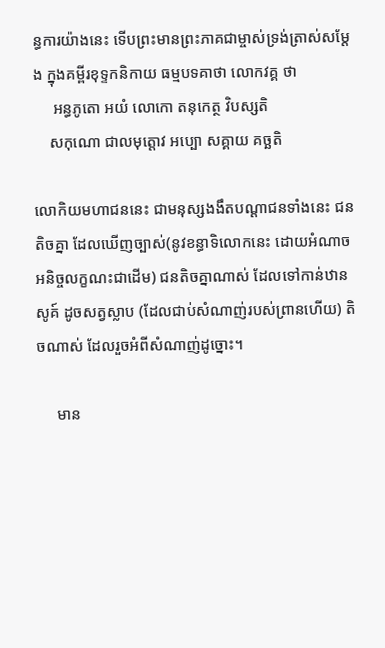ន្ធការយ៉ាងនេះ ទើបព្រះមានព្រះភាគជាម្ចាស់ទ្រង់ត្រាស់សម្ដែង ក្នុងគម្ពីរខុទ្ទកនិកាយ ធម្មបទគាថា លោកវគ្គ ថា
     អន្ធភូតោ អយំ លោកោ តនុកេត្ថ វិបស្សតិ
    សកុណោ ជាលមុត្តោវ អប្បោ សគ្គាយ គច្ឆតិ

លោកិយមហាជននេះ ជាមនុស្សងងឹតបណ្ដាជនទាំងនេះ ជនតិចគ្នា ដែលឃើញច្បាស់(នូវខន្ធាទិលោកនេះ ដោយអំណាចអនិច្ចលក្ខណះជាដើម) ជនតិចគ្នាណាស់ ដែលទៅកាន់ឋានសូគ៍ ដូចសត្វស្លាប (ដែលជាប់សំណាញ់របស់ព្រានហើយ) តិចណាស់ ដែលរួចអំពីសំណាញ់ដូច្នោះ។

     មាន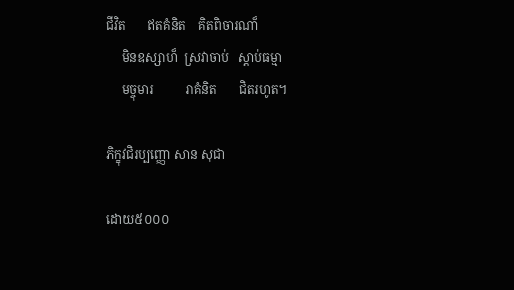ជីវិត       ឥតគំនិត    គិតពិចារណា៏
     មិនឧស្សាហ៏  ស្រវាចាប់   ស្ដាប់ធម្មា
     មច្ចុមារ          រាគំនិត       ជិតរហូត។

ភិក្ខុវជិរប្បញ្ញោ សាន សុជា

ដោយ៥០០០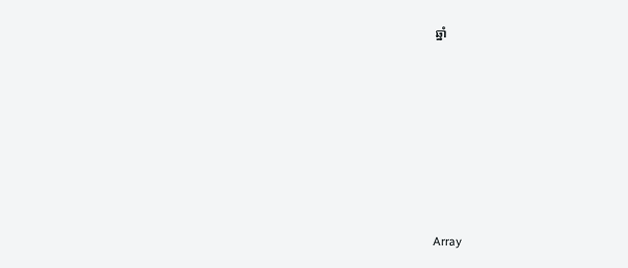ឆ្នាំ








Array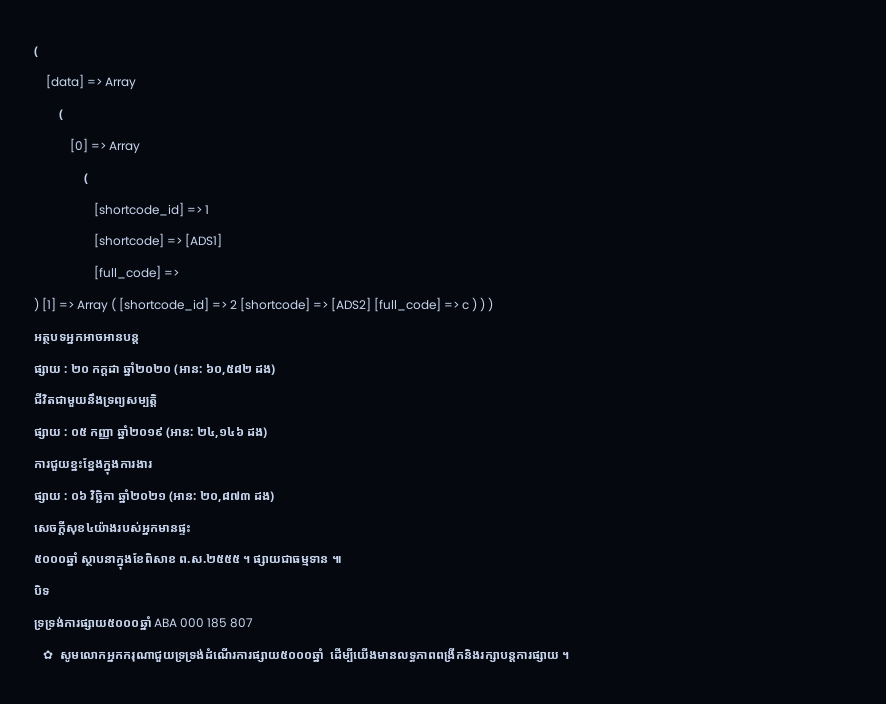(
    [data] => Array
        (
            [0] => Array
                (
                    [shortcode_id] => 1
                    [shortcode] => [ADS1]
                    [full_code] =>
) [1] => Array ( [shortcode_id] => 2 [shortcode] => [ADS2] [full_code] => c ) ) )
អត្ថបទអ្នកអាចអានបន្ត
ផ្សាយ : ២០ កក្តដា ឆ្នាំ២០២០ (អាន: ៦០,៥៨២ ដង)
ជីវិតជាមួយនឹងទ្រព្យសម្បត្តិ
ផ្សាយ : ០៥ កញ្ញា ឆ្នាំ២០១៩ (អាន: ២៤,១៤៦ ដង)
ការជួយខ្នះខ្នែងក្នុងការងារ
ផ្សាយ : ០៦ វិច្ឆិកា ឆ្នាំ២០២១ (អាន: ២០,៨៧៣ ដង)
សេចក្តីសុខ៤យ៉ាងរបស់អ្នកមានផ្ទះ
៥០០០ឆ្នាំ ស្ថាបនាក្នុងខែពិសាខ ព.ស.២៥៥៥ ។ ផ្សាយជាធម្មទាន ៕
បិទ
ទ្រទ្រង់ការផ្សាយ៥០០០ឆ្នាំ ABA 000 185 807
   ✿  សូមលោកអ្នកករុណាជួយទ្រទ្រង់ដំណើរការផ្សាយ៥០០០ឆ្នាំ  ដើម្បីយើងមានលទ្ធភាពពង្រីកនិងរក្សាបន្តការផ្សាយ ។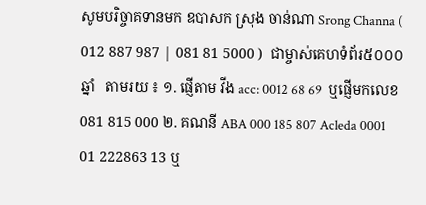សូមបរិច្ចាគទានមក ឧបាសក ស្រុង ចាន់ណា Srong Channa ( 012 887 987 | 081 81 5000 )  ជាម្ចាស់គេហទំព័រ៥០០០ឆ្នាំ   តាមរយ ៖ ១. ផ្ញើតាម វីង acc: 0012 68 69  ឬផ្ញើមកលេខ 081 815 000 ២. គណនី ABA 000 185 807 Acleda 0001 01 222863 13 ឬ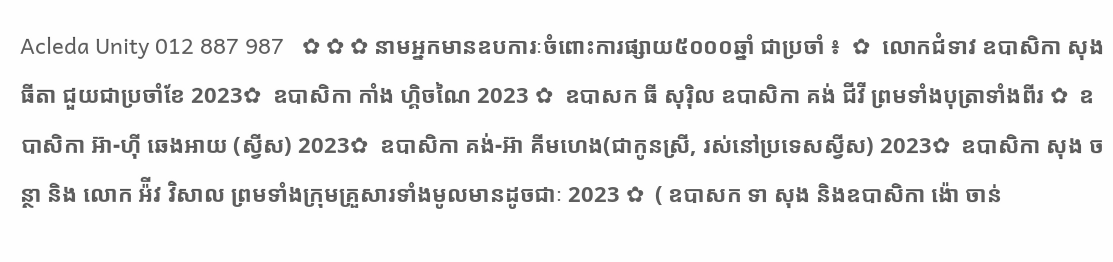Acleda Unity 012 887 987   ✿ ✿ ✿ នាមអ្នកមានឧបការៈចំពោះការផ្សាយ៥០០០ឆ្នាំ ជាប្រចាំ ៖  ✿  លោកជំទាវ ឧបាសិកា សុង ធីតា ជួយជាប្រចាំខែ 2023✿  ឧបាសិកា កាំង ហ្គិចណៃ 2023 ✿  ឧបាសក ធី សុរ៉ិល ឧបាសិកា គង់ ជីវី ព្រមទាំងបុត្រាទាំងពីរ ✿  ឧបាសិកា អ៊ា-ហុី ឆេងអាយ (ស្វីស) 2023✿  ឧបាសិកា គង់-អ៊ា គីមហេង(ជាកូនស្រី, រស់នៅប្រទេសស្វីស) 2023✿  ឧបាសិកា សុង ចន្ថា និង លោក អ៉ីវ វិសាល ព្រមទាំងក្រុមគ្រួសារទាំងមូលមានដូចជាៈ 2023 ✿  ( ឧបាសក ទា សុង និងឧបាសិកា ង៉ោ ចាន់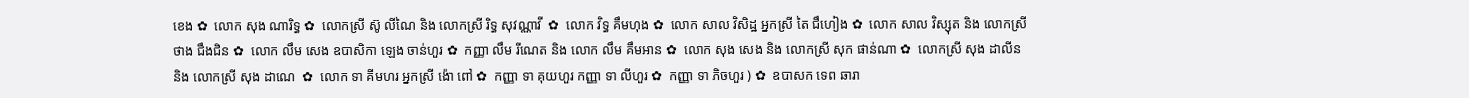ខេង ✿  លោក សុង ណារិទ្ធ ✿  លោកស្រី ស៊ូ លីណៃ និង លោកស្រី រិទ្ធ សុវណ្ណាវី  ✿  លោក វិទ្ធ គឹមហុង ✿  លោក សាល វិសិដ្ឋ អ្នកស្រី តៃ ជឹហៀង ✿  លោក សាល វិស្សុត និង លោកស្រី ថាង ជឹងជិន ✿  លោក លឹម សេង ឧបាសិកា ឡេង ចាន់ហួរ ✿  កញ្ញា លឹម រីណេត និង លោក លឹម គឹមអាន ✿  លោក សុង សេង និង លោកស្រី សុក ផាន់ណា ✿  លោកស្រី សុង ដាលីន និង លោកស្រី សុង ដាណេ  ✿  លោក ទា គីមហរ អ្នកស្រី ង៉ោ ពៅ ✿  កញ្ញា ទា គុយហួរ កញ្ញា ទា លីហួរ ✿  កញ្ញា ទា ភិចហួរ ) ✿  ឧបាសក ទេព ឆារា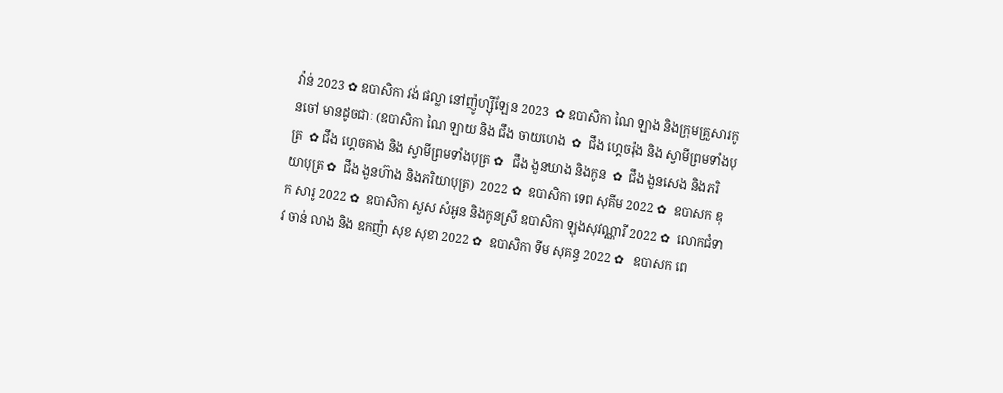វ៉ាន់ 2023 ✿ ឧបាសិកា វង់ ផល្លា នៅញ៉ូហ្ស៊ីឡែន 2023  ✿ ឧបាសិកា ណៃ ឡាង និងក្រុមគ្រួសារកូនចៅ មានដូចជាៈ (ឧបាសិកា ណៃ ឡាយ និង ជឹង ចាយហេង  ✿  ជឹង ហ្គេចរ៉ុង និង ស្វាមីព្រមទាំងបុត្រ  ✿ ជឹង ហ្គេចគាង និង ស្វាមីព្រមទាំងបុត្រ ✿   ជឹង ងួនឃាង និងកូន  ✿  ជឹង ងួនសេង និងភរិយាបុត្រ ✿  ជឹង ងួនហ៊ាង និងភរិយាបុត្រ)  2022 ✿  ឧបាសិកា ទេព សុគីម 2022 ✿  ឧបាសក ឌុក សារូ 2022 ✿  ឧបាសិកា សួស សំអូន និងកូនស្រី ឧបាសិកា ឡុងសុវណ្ណារី 2022 ✿  លោកជំទាវ ចាន់ លាង និង ឧកញ៉ា សុខ សុខា 2022 ✿  ឧបាសិកា ទីម សុគន្ធ 2022 ✿   ឧបាសក ពេ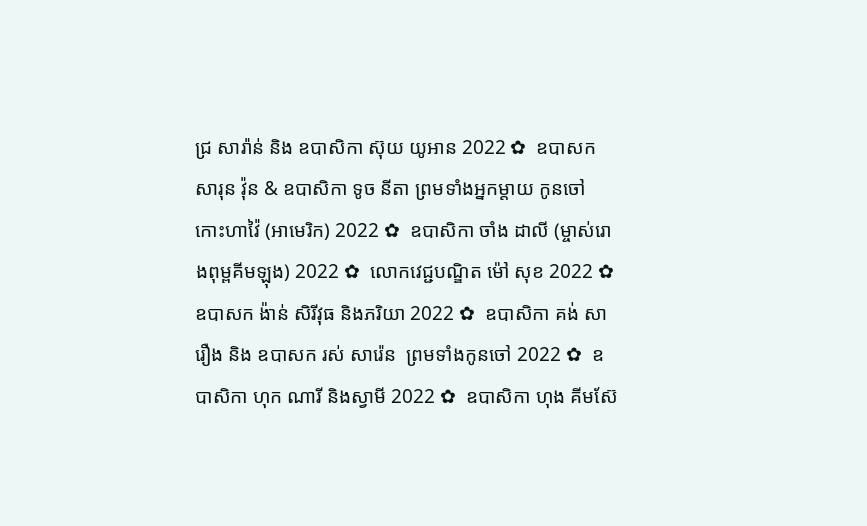ជ្រ សារ៉ាន់ និង ឧបាសិកា ស៊ុយ យូអាន 2022 ✿  ឧបាសក សារុន វ៉ុន & ឧបាសិកា ទូច នីតា ព្រមទាំងអ្នកម្តាយ កូនចៅ កោះហាវ៉ៃ (អាមេរិក) 2022 ✿  ឧបាសិកា ចាំង ដាលី (ម្ចាស់រោងពុម្ពគីមឡុង) 2022 ✿  លោកវេជ្ជបណ្ឌិត ម៉ៅ សុខ 2022 ✿  ឧបាសក ង៉ាន់ សិរីវុធ និងភរិយា 2022 ✿  ឧបាសិកា គង់ សារឿង និង ឧបាសក រស់ សារ៉េន  ព្រមទាំងកូនចៅ 2022 ✿  ឧបាសិកា ហុក ណារី និងស្វាមី 2022 ✿  ឧបាសិកា ហុង គីមស៊ែ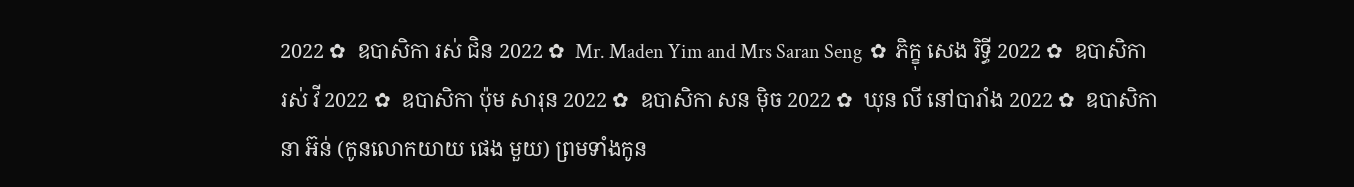2022 ✿  ឧបាសិកា រស់ ជិន 2022 ✿  Mr. Maden Yim and Mrs Saran Seng  ✿  ភិក្ខុ សេង រិទ្ធី 2022 ✿  ឧបាសិកា រស់ វី 2022 ✿  ឧបាសិកា ប៉ុម សារុន 2022 ✿  ឧបាសិកា សន ម៉ិច 2022 ✿  ឃុន លី នៅបារាំង 2022 ✿  ឧបាសិកា នា អ៊ន់ (កូនលោកយាយ ផេង មួយ) ព្រមទាំងកូន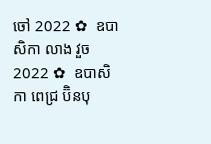ចៅ 2022 ✿  ឧបាសិកា លាង វួច  2022 ✿  ឧបាសិកា ពេជ្រ ប៊ិនបុ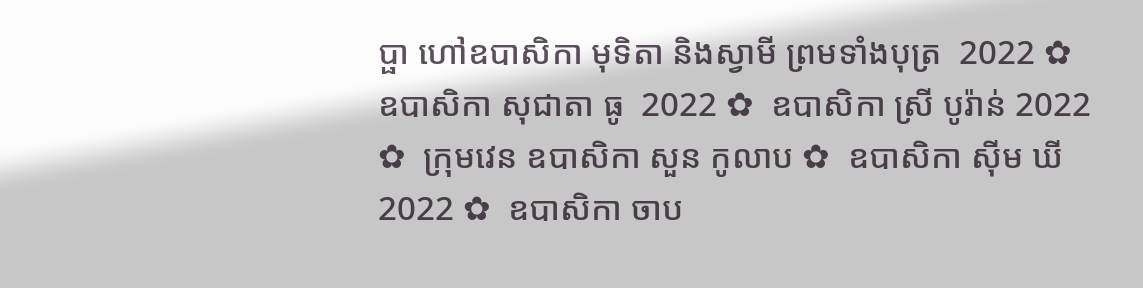ប្ផា ហៅឧបាសិកា មុទិតា និងស្វាមី ព្រមទាំងបុត្រ  2022 ✿  ឧបាសិកា សុជាតា ធូ  2022 ✿  ឧបាសិកា ស្រី បូរ៉ាន់ 2022 ✿  ក្រុមវេន ឧបាសិកា សួន កូលាប ✿  ឧបាសិកា ស៊ីម ឃី 2022 ✿  ឧបាសិកា ចាប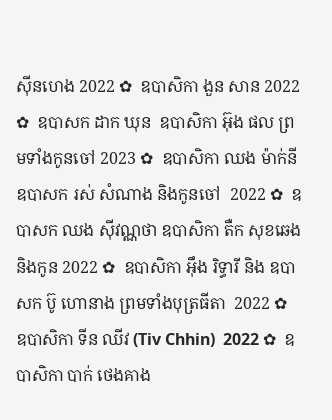ស៊ីនហេង 2022 ✿  ឧបាសិកា ងួន សាន 2022 ✿  ឧបាសក ដាក ឃុន  ឧបាសិកា អ៊ុង ផល ព្រមទាំងកូនចៅ 2023 ✿  ឧបាសិកា ឈង ម៉ាក់នី ឧបាសក រស់ សំណាង និងកូនចៅ  2022 ✿  ឧបាសក ឈង សុីវណ្ណថា ឧបាសិកា តឺក សុខឆេង និងកូន 2022 ✿  ឧបាសិកា អុឹង រិទ្ធារី និង ឧបាសក ប៊ូ ហោនាង ព្រមទាំងបុត្រធីតា  2022 ✿  ឧបាសិកា ទីន ឈីវ (Tiv Chhin)  2022 ✿  ឧបាសិកា បាក់ ថេងគាង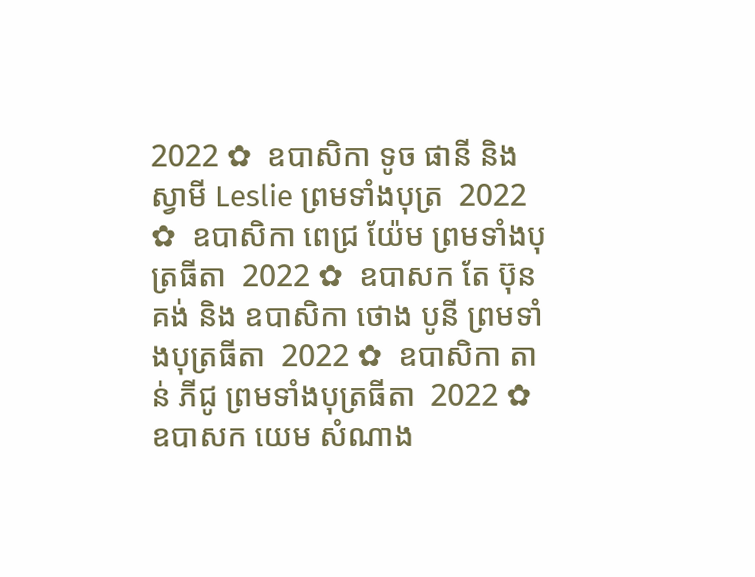2022 ✿  ឧបាសិកា ទូច ផានី និង ស្វាមី Leslie ព្រមទាំងបុត្រ  2022 ✿  ឧបាសិកា ពេជ្រ យ៉ែម ព្រមទាំងបុត្រធីតា  2022 ✿  ឧបាសក តែ ប៊ុនគង់ និង ឧបាសិកា ថោង បូនី ព្រមទាំងបុត្រធីតា  2022 ✿  ឧបាសិកា តាន់ ភីជូ ព្រមទាំងបុត្រធីតា  2022 ✿  ឧបាសក យេម សំណាង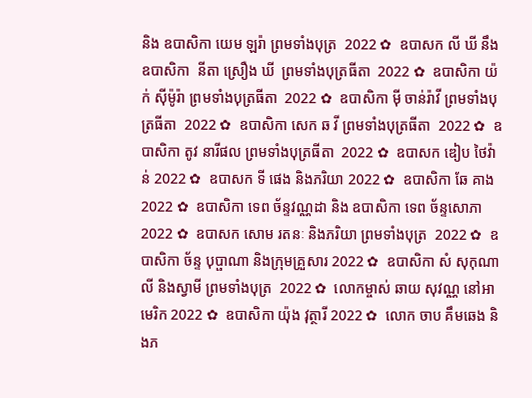និង ឧបាសិកា យេម ឡរ៉ា ព្រមទាំងបុត្រ  2022 ✿  ឧបាសក លី ឃី នឹង ឧបាសិកា  នីតា ស្រឿង ឃី  ព្រមទាំងបុត្រធីតា  2022 ✿  ឧបាសិកា យ៉ក់ សុីម៉ូរ៉ា ព្រមទាំងបុត្រធីតា  2022 ✿  ឧបាសិកា មុី ចាន់រ៉ាវី ព្រមទាំងបុត្រធីតា  2022 ✿  ឧបាសិកា សេក ឆ វី ព្រមទាំងបុត្រធីតា  2022 ✿  ឧបាសិកា តូវ នារីផល ព្រមទាំងបុត្រធីតា  2022 ✿  ឧបាសក ឌៀប ថៃវ៉ាន់ 2022 ✿  ឧបាសក ទី ផេង និងភរិយា 2022 ✿  ឧបាសិកា ឆែ គាង 2022 ✿  ឧបាសិកា ទេព ច័ន្ទវណ្ណដា និង ឧបាសិកា ទេព ច័ន្ទសោភា  2022 ✿  ឧបាសក សោម រតនៈ និងភរិយា ព្រមទាំងបុត្រ  2022 ✿  ឧបាសិកា ច័ន្ទ បុប្ផាណា និងក្រុមគ្រួសារ 2022 ✿  ឧបាសិកា សំ សុកុណាលី និងស្វាមី ព្រមទាំងបុត្រ  2022 ✿  លោកម្ចាស់ ឆាយ សុវណ្ណ នៅអាមេរិក 2022 ✿  ឧបាសិកា យ៉ុង វុត្ថារី 2022 ✿  លោក ចាប គឹមឆេង និងភ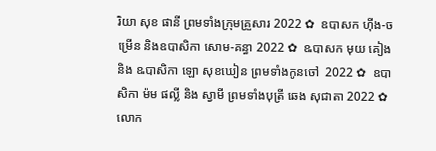រិយា សុខ ផានី ព្រមទាំងក្រុមគ្រួសារ 2022 ✿  ឧបាសក ហ៊ីង-ចម្រើន និងឧបាសិកា សោម-គន្ធា 2022 ✿  ឩបាសក មុយ គៀង និង ឩបាសិកា ឡោ សុខឃៀន ព្រមទាំងកូនចៅ  2022 ✿  ឧបាសិកា ម៉ម ផល្លី និង ស្វាមី ព្រមទាំងបុត្រី ឆេង សុជាតា 2022 ✿  លោក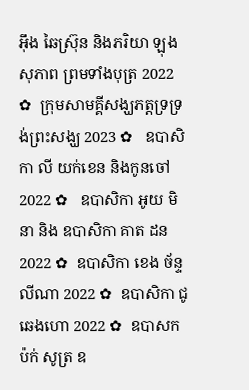អ៊ឹង ឆៃស្រ៊ុន និងភរិយា ឡុង សុភាព ព្រមទាំងបុត្រ 2022 ✿  ក្រុមសាមគ្គីសង្ឃភត្តទ្រទ្រង់ព្រះសង្ឃ 2023 ✿   ឧបាសិកា លី យក់ខេន និងកូនចៅ 2022 ✿   ឧបាសិកា អូយ មិនា និង ឧបាសិកា គាត ដន 2022 ✿  ឧបាសិកា ខេង ច័ន្ទលីណា 2022 ✿  ឧបាសិកា ជូ ឆេងហោ 2022 ✿  ឧបាសក ប៉ក់ សូត្រ ឧ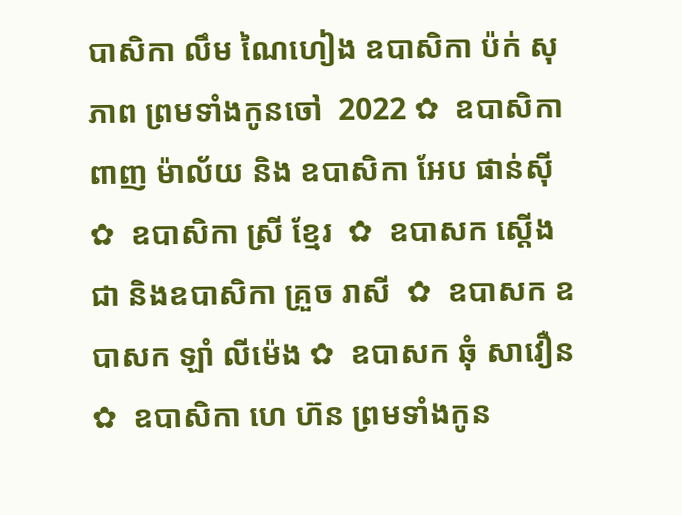បាសិកា លឹម ណៃហៀង ឧបាសិកា ប៉ក់ សុភាព ព្រមទាំងកូនចៅ  2022 ✿  ឧបាសិកា ពាញ ម៉ាល័យ និង ឧបាសិកា អែប ផាន់ស៊ី  ✿  ឧបាសិកា ស្រី ខ្មែរ  ✿  ឧបាសក ស្តើង ជា និងឧបាសិកា គ្រួច រាសី  ✿  ឧបាសក ឧបាសក ឡាំ លីម៉េង ✿  ឧបាសក ឆុំ សាវឿន  ✿  ឧបាសិកា ហេ ហ៊ន ព្រមទាំងកូន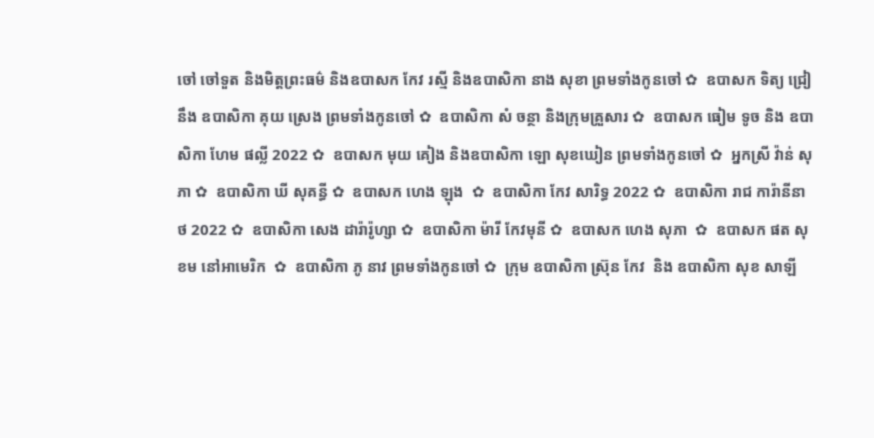ចៅ ចៅទួត និងមិត្តព្រះធម៌ និងឧបាសក កែវ រស្មី និងឧបាសិកា នាង សុខា ព្រមទាំងកូនចៅ ✿  ឧបាសក ទិត្យ ជ្រៀ នឹង ឧបាសិកា គុយ ស្រេង ព្រមទាំងកូនចៅ ✿  ឧបាសិកា សំ ចន្ថា និងក្រុមគ្រួសារ ✿  ឧបាសក ធៀម ទូច និង ឧបាសិកា ហែម ផល្លី 2022 ✿  ឧបាសក មុយ គៀង និងឧបាសិកា ឡោ សុខឃៀន ព្រមទាំងកូនចៅ ✿  អ្នកស្រី វ៉ាន់ សុភា ✿  ឧបាសិកា ឃី សុគន្ធី ✿  ឧបាសក ហេង ឡុង  ✿  ឧបាសិកា កែវ សារិទ្ធ 2022 ✿  ឧបាសិកា រាជ ការ៉ានីនាថ 2022 ✿  ឧបាសិកា សេង ដារ៉ារ៉ូហ្សា ✿  ឧបាសិកា ម៉ារី កែវមុនី ✿  ឧបាសក ហេង សុភា  ✿  ឧបាសក ផត សុខម នៅអាមេរិក  ✿  ឧបាសិកា ភូ នាវ ព្រមទាំងកូនចៅ ✿  ក្រុម ឧបាសិកា ស្រ៊ុន កែវ  និង ឧបាសិកា សុខ សាឡី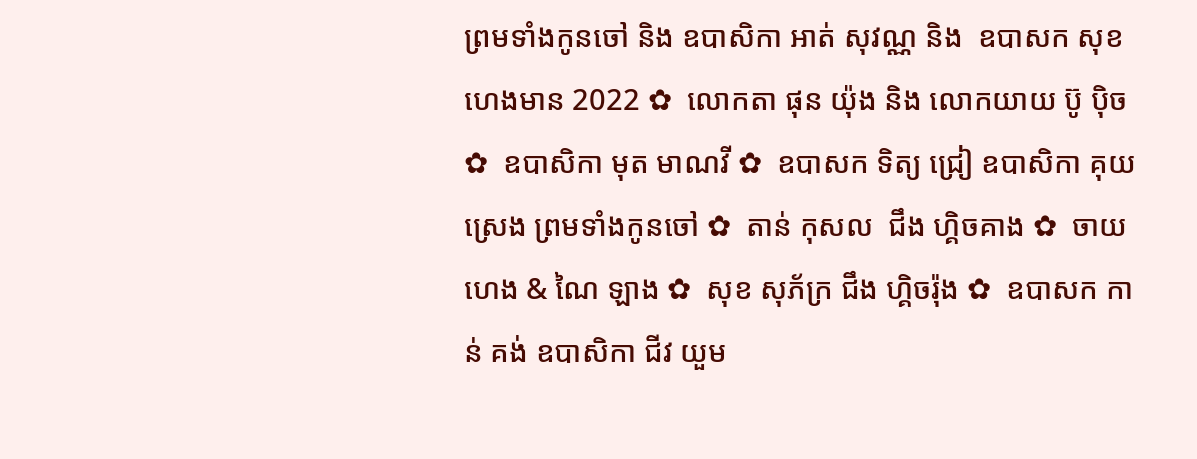ព្រមទាំងកូនចៅ និង ឧបាសិកា អាត់ សុវណ្ណ និង  ឧបាសក សុខ ហេងមាន 2022 ✿  លោកតា ផុន យ៉ុង និង លោកយាយ ប៊ូ ប៉ិច ✿  ឧបាសិកា មុត មាណវី ✿  ឧបាសក ទិត្យ ជ្រៀ ឧបាសិកា គុយ ស្រេង ព្រមទាំងកូនចៅ ✿  តាន់ កុសល  ជឹង ហ្គិចគាង ✿  ចាយ ហេង & ណៃ ឡាង ✿  សុខ សុភ័ក្រ ជឹង ហ្គិចរ៉ុង ✿  ឧបាសក កាន់ គង់ ឧបាសិកា ជីវ យួម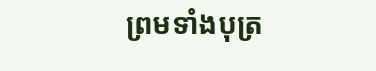ព្រមទាំងបុត្រ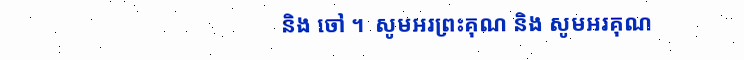និង ចៅ ។  សូមអរព្រះគុណ និង សូមអរគុណ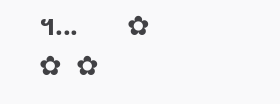។...       ✿  ✿  ✿